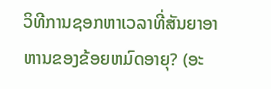ວິທີການຊອກຫາເວລາທີ່ສັນຍາອາຫານຂອງຂ້ອຍຫມົດອາຍຸ? (ອະ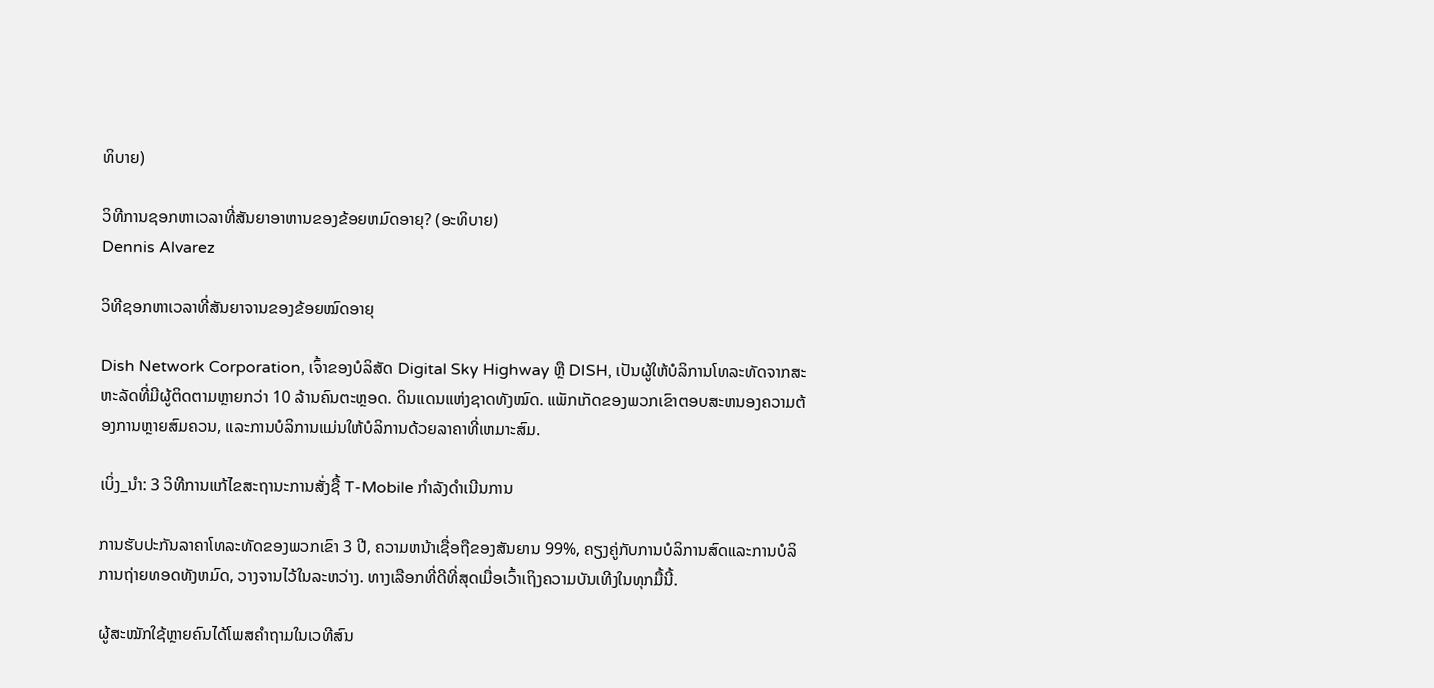ທິບາຍ)

ວິທີການຊອກຫາເວລາທີ່ສັນຍາອາຫານຂອງຂ້ອຍຫມົດອາຍຸ? (ອະທິບາຍ)
Dennis Alvarez

ວິທີຊອກຫາເວລາທີ່ສັນຍາຈານຂອງຂ້ອຍໝົດອາຍຸ

Dish Network Corporation, ເຈົ້າຂອງບໍລິສັດ Digital Sky Highway ຫຼື DISH, ເປັນຜູ້ໃຫ້ບໍລິການໂທລະທັດຈາກສະຫະລັດທີ່ມີຜູ້ຕິດຕາມຫຼາຍກວ່າ 10 ລ້ານຄົນຕະຫຼອດ. ດິນແດນແຫ່ງຊາດທັງໝົດ. ແພັກເກັດຂອງພວກເຂົາຕອບສະຫນອງຄວາມຕ້ອງການຫຼາຍສົມຄວນ, ແລະການບໍລິການແມ່ນໃຫ້ບໍລິການດ້ວຍລາຄາທີ່ເຫມາະສົມ.

ເບິ່ງ_ນຳ: 3 ວິທີການແກ້ໄຂສະຖານະການສັ່ງຊື້ T-Mobile ກໍາລັງດໍາເນີນການ

ການຮັບປະກັນລາຄາໂທລະທັດຂອງພວກເຂົາ 3 ປີ, ຄວາມຫນ້າເຊື່ອຖືຂອງສັນຍານ 99%, ຄຽງຄູ່ກັບການບໍລິການສົດແລະການບໍລິການຖ່າຍທອດທັງຫມົດ, ວາງຈານໄວ້ໃນລະຫວ່າງ. ທາງເລືອກທີ່ດີທີ່ສຸດເມື່ອເວົ້າເຖິງຄວາມບັນເທີງໃນທຸກມື້ນີ້.

ຜູ້ສະໝັກໃຊ້ຫຼາຍຄົນໄດ້ໂພສຄຳຖາມໃນເວທີສົນ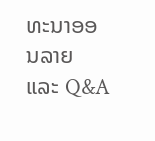ທະນາອອນລາຍ ແລະ Q&A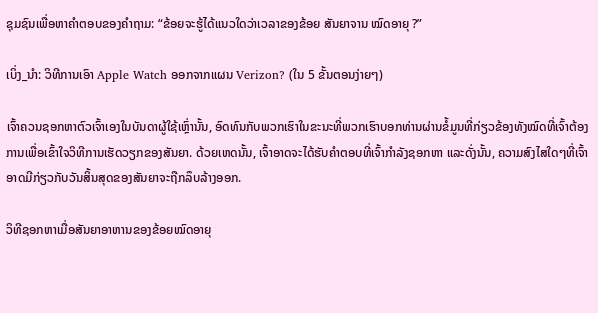ຊຸມຊົນເພື່ອຫາຄຳຕອບຂອງຄຳຖາມ: “ຂ້ອຍຈະຮູ້ໄດ້ແນວໃດວ່າເວລາຂອງຂ້ອຍ ສັນຍາຈານ ໝົດອາຍຸ ?”

ເບິ່ງ_ນຳ: ວິທີການເອົາ Apple Watch ອອກຈາກແຜນ Verizon? (ໃນ 5 ຂັ້ນຕອນງ່າຍໆ)

ເຈົ້າຄວນຊອກຫາຕົວເຈົ້າເອງໃນບັນດາຜູ້ໃຊ້ເຫຼົ່ານັ້ນ, ອົດທົນກັບພວກເຮົາໃນຂະນະທີ່ພວກເຮົາບອກທ່ານຜ່ານຂໍ້ມູນທີ່ກ່ຽວຂ້ອງທັງໝົດທີ່ເຈົ້າຕ້ອງການເພື່ອເຂົ້າໃຈວິທີການເຮັດວຽກຂອງສັນຍາ. ດ້ວຍເຫດນັ້ນ, ເຈົ້າອາດຈະໄດ້ຮັບຄຳຕອບທີ່ເຈົ້າກໍາລັງຊອກຫາ ແລະດັ່ງນັ້ນ, ຄວາມສົງໄສໃດໆທີ່ເຈົ້າອາດມີກ່ຽວກັບວັນສິ້ນສຸດຂອງສັນຍາຈະຖືກລຶບລ້າງອອກ.

ວິທີຊອກຫາເມື່ອສັນຍາອາຫານຂອງຂ້ອຍໝົດອາຍຸ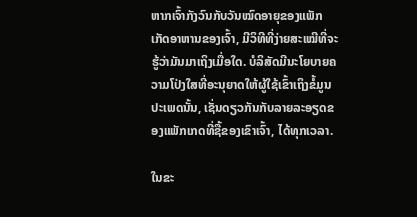ຫາກເຈົ້າກັງວົນກັບວັນໝົດອາຍຸຂອງແພັກເກັດອາຫານຂອງເຈົ້າ, ມີວິທີທີ່ງ່າຍສະເໝີທີ່ຈະຮູ້ວ່າມັນມາເຖິງເມື່ອໃດ. ບໍລິສັດມີນະໂຍບາຍຄວາມໂປ່ງໃສທີ່ອະນຸຍາດໃຫ້ຜູ້ໃຊ້ເຂົ້າເຖິງຂໍ້ມູນປະເພດນັ້ນ, ເຊັ່ນດຽວກັນກັບລາຍລະອຽດຂອງແພັກເກດທີ່ຊື້ຂອງເຂົາເຈົ້າ, ໄດ້ທຸກເວລາ.

ໃນຂະ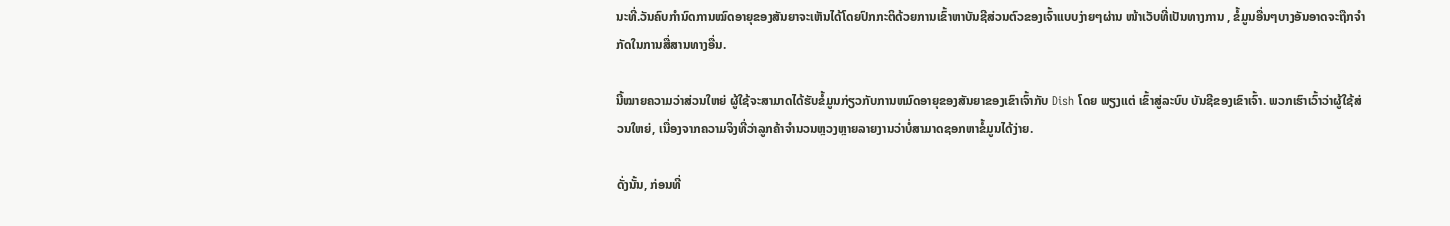ນະທີ່.ວັນຄົບກຳນົດການໝົດອາຍຸຂອງສັນຍາຈະເຫັນໄດ້ໂດຍປົກກະຕິດ້ວຍການເຂົ້າຫາບັນຊີສ່ວນຕົວຂອງເຈົ້າແບບງ່າຍໆຜ່ານ ໜ້າເວັບທີ່ເປັນທາງການ , ຂໍ້ມູນອື່ນໆບາງອັນອາດຈະຖືກຈຳກັດໃນການສື່ສານທາງອື່ນ.

ນີ້ໝາຍຄວາມວ່າສ່ວນໃຫຍ່ ຜູ້ໃຊ້ຈະສາມາດໄດ້ຮັບຂໍ້ມູນກ່ຽວກັບການຫມົດອາຍຸຂອງສັນຍາຂອງເຂົາເຈົ້າກັບ Dish ໂດຍ ພຽງແຕ່ ເຂົ້າສູ່ລະບົບ ບັນຊີຂອງເຂົາເຈົ້າ. ພວກເຮົາເວົ້າວ່າຜູ້ໃຊ້ສ່ວນໃຫຍ່, ເນື່ອງຈາກຄວາມຈິງທີ່ວ່າລູກຄ້າຈໍານວນຫຼວງຫຼາຍລາຍງານວ່າບໍ່ສາມາດຊອກຫາຂໍ້ມູນໄດ້ງ່າຍ.

ດັ່ງນັ້ນ, ກ່ອນທີ່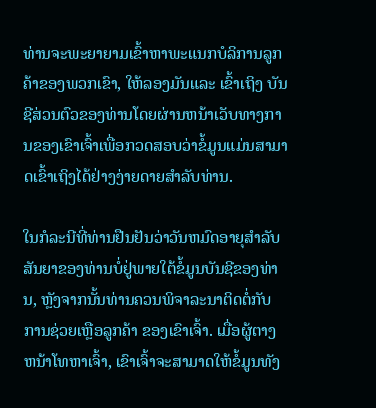ທ່ານຈະພະຍາຍາມເຂົ້າຫາພະແນກບໍລິການລູກຄ້າຂອງພວກເຂົາ, ໃຫ້ລອງມັນແລະ ເຂົ້າເຖິງ ບັນຊີສ່ວນຕົວຂອງທ່ານໂດຍຜ່ານຫນ້າເວັບທາງການຂອງເຂົາເຈົ້າເພື່ອກວດສອບວ່າຂໍ້ມູນແມ່ນສາມາດເຂົ້າເຖິງໄດ້ຢ່າງງ່າຍດາຍສໍາລັບທ່ານ.

ໃນກໍລະນີທີ່ທ່ານຢືນຢັນວ່າວັນຫມົດອາຍຸສໍາລັບ ສັນຍາຂອງທ່ານບໍ່ຢູ່ພາຍໃຕ້ຂໍ້ມູນບັນຊີຂອງທ່ານ, ຫຼັງຈາກນັ້ນທ່ານຄວນພິຈາລະນາຕິດຕໍ່ກັບ ການຊ່ວຍເຫຼືອລູກຄ້າ ຂອງເຂົາເຈົ້າ. ເມື່ອຜູ້ຕາງຫນ້າໂທຫາເຈົ້າ, ເຂົາເຈົ້າຈະສາມາດໃຫ້ຂໍ້ມູນທັງ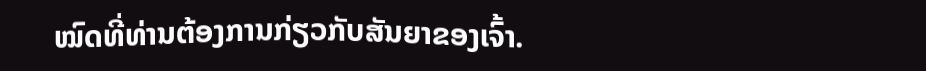ໝົດທີ່ທ່ານຕ້ອງການກ່ຽວກັບສັນຍາຂອງເຈົ້າ.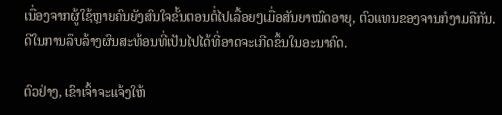ເນື່ອງຈາກຜູ້ໃຊ້ຫຼາຍຄົນຍັງສົນໃຈຂັ້ນຕອນຕໍ່ໄປເລື້ອຍໆເມື່ອສັນຍາໝົດອາຍຸ, ຕົວແທນຂອງຈານກໍງາມຄືກັນ. ດີໃນການລຶບລ້າງຜົນສະທ້ອນທີ່ເປັນໄປໄດ້ທີ່ອາດຈະເກີດຂຶ້ນໃນອະນາຄົດ.

ຕົວຢ່າງ, ເຂົາເຈົ້າຈະແຈ້ງໃຫ້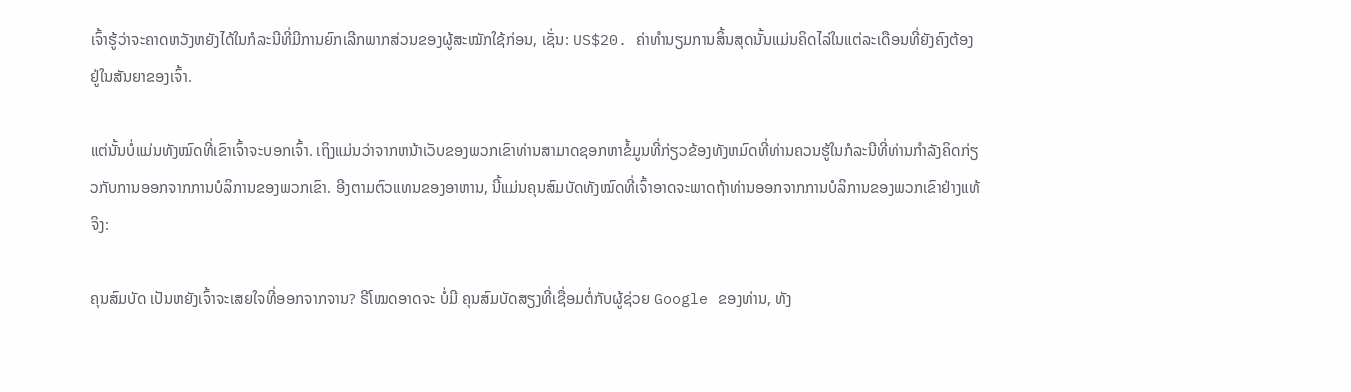ເຈົ້າຮູ້ວ່າຈະຄາດຫວັງຫຍັງໄດ້ໃນກໍລະນີທີ່ມີການຍົກເລີກພາກສ່ວນຂອງຜູ້ສະໝັກໃຊ້ກ່ອນ, ເຊັ່ນ: US$20. ຄ່າທຳນຽມການສິ້ນສຸດນັ້ນແມ່ນຄິດໄລ່ໃນແຕ່ລະເດືອນທີ່ຍັງຄົງຕ້ອງຢູ່ໃນສັນຍາຂອງເຈົ້າ.

ແຕ່ນັ້ນບໍ່ແມ່ນທັງໝົດທີ່ເຂົາເຈົ້າຈະບອກເຈົ້າ. ເຖິງແມ່ນວ່າຈາກຫນ້າເວັບຂອງພວກເຂົາທ່ານສາມາດຊອກຫາຂໍ້ມູນທີ່ກ່ຽວຂ້ອງທັງຫມົດທີ່ທ່ານຄວນຮູ້ໃນກໍລະນີທີ່ທ່ານກໍາລັງຄິດກ່ຽວກັບການອອກຈາກການບໍລິການຂອງພວກເຂົາ. ອີງຕາມຕົວແທນຂອງອາຫານ, ນີ້ແມ່ນຄຸນສົມບັດທັງໝົດທີ່ເຈົ້າອາດຈະພາດຖ້າທ່ານອອກຈາກການບໍລິການຂອງພວກເຂົາຢ່າງແທ້ຈິງ:

ຄຸນສົມບັດ ເປັນຫຍັງເຈົ້າຈະເສຍໃຈທີ່ອອກຈາກຈານ? ຣີໂໝດອາດຈະ ບໍ່ມີ ຄຸນສົມບັດສຽງທີ່ເຊື່ອມຕໍ່ກັບຜູ້ຊ່ວຍ Google ຂອງທ່ານ, ທັງ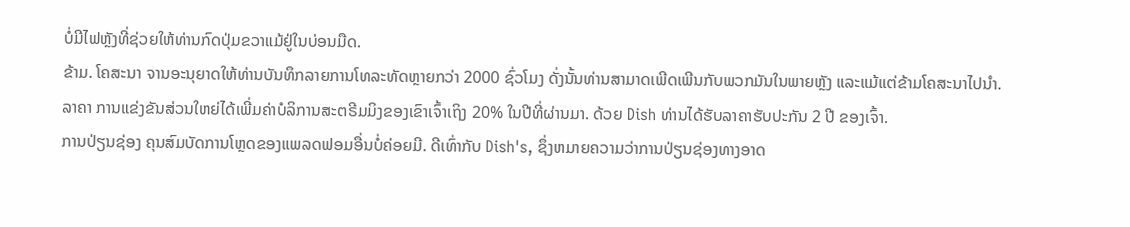ບໍ່ມີໄຟຫຼັງທີ່ຊ່ວຍໃຫ້ທ່ານກົດປຸ່ມຂວາແມ້ຢູ່ໃນບ່ອນມືດ.
ຂ້າມ. ໂຄສະນາ ຈານອະນຸຍາດໃຫ້ທ່ານບັນທຶກລາຍການໂທລະທັດຫຼາຍກວ່າ 2000 ຊົ່ວໂມງ ດັ່ງນັ້ນທ່ານສາມາດເພີດເພີນກັບພວກມັນໃນພາຍຫຼັງ ແລະແມ້ແຕ່ຂ້າມໂຄສະນາໄປນຳ.
ລາຄາ ການແຂ່ງຂັນສ່ວນໃຫຍ່ໄດ້ເພີ່ມຄ່າບໍລິການສະຕຣີມມິງຂອງເຂົາເຈົ້າເຖິງ 20% ໃນປີທີ່ຜ່ານມາ. ດ້ວຍ Dish ທ່ານໄດ້ຮັບລາຄາຮັບປະກັນ 2 ປີ ຂອງເຈົ້າ.
ການປ່ຽນຊ່ອງ ຄຸນສົມບັດການໂຫຼດຂອງແພລດຟອມອື່ນບໍ່ຄ່ອຍມີ. ດີເທົ່າກັບ Dish's, ຊຶ່ງຫມາຍຄວາມວ່າການປ່ຽນຊ່ອງທາງອາດ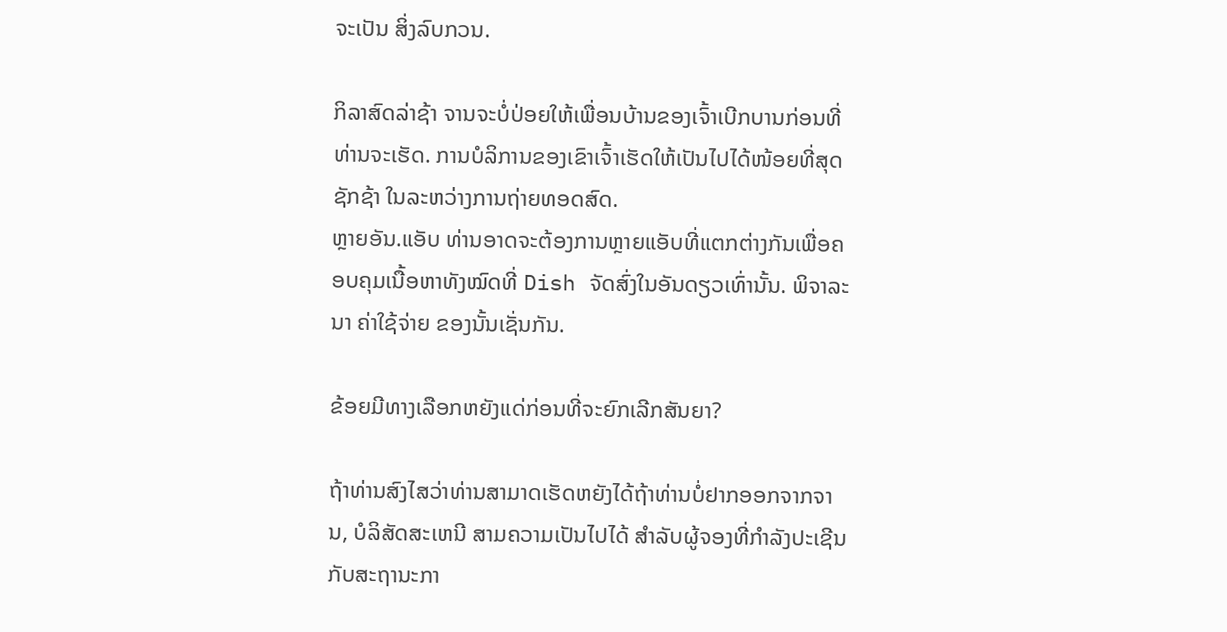ຈະເປັນ ສິ່ງລົບກວນ.

ກິລາສົດລ່າຊ້າ ຈານຈະບໍ່ປ່ອຍໃຫ້ເພື່ອນບ້ານຂອງເຈົ້າເບີກບານກ່ອນທີ່ທ່ານຈະເຮັດ. ການບໍລິການຂອງເຂົາເຈົ້າເຮັດໃຫ້ເປັນໄປໄດ້ໜ້ອຍທີ່ສຸດ ຊັກຊ້າ ໃນລະຫວ່າງການຖ່າຍທອດສົດ.
ຫຼາຍອັນ.ແອັບ ທ່ານອາດຈະຕ້ອງການຫຼາຍແອັບທີ່ແຕກຕ່າງກັນເພື່ອຄອບຄຸມເນື້ອຫາທັງໝົດທີ່ Dish ຈັດສົ່ງໃນອັນດຽວເທົ່ານັ້ນ. ພິຈາລະນາ ຄ່າໃຊ້ຈ່າຍ ຂອງນັ້ນເຊັ່ນກັນ.

ຂ້ອຍມີທາງເລືອກຫຍັງແດ່ກ່ອນທີ່ຈະຍົກເລີກສັນຍາ?

ຖ້າທ່ານສົງໄສວ່າທ່ານສາມາດເຮັດຫຍັງໄດ້ຖ້າທ່ານບໍ່ຢາກອອກຈາກຈານ, ບໍລິສັດສະເຫນີ ສາມຄວາມເປັນໄປໄດ້ ສໍາລັບຜູ້ຈອງທີ່ກໍາລັງປະເຊີນກັບສະຖານະກາ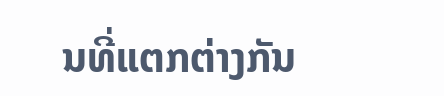ນທີ່ແຕກຕ່າງກັນ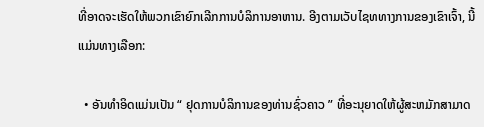ທີ່ອາດຈະເຮັດໃຫ້ພວກເຂົາຍົກເລີກການບໍລິການອາຫານ. ອີງຕາມເວັບໄຊທທາງການຂອງເຂົາເຈົ້າ, ນີ້ແມ່ນທາງເລືອກ:

  • ອັນທໍາອິດແມ່ນເປັນ “ ຢຸດການບໍລິການຂອງທ່ານຊົ່ວຄາວ ” ທີ່ອະນຸຍາດໃຫ້ຜູ້ສະຫມັກສາມາດ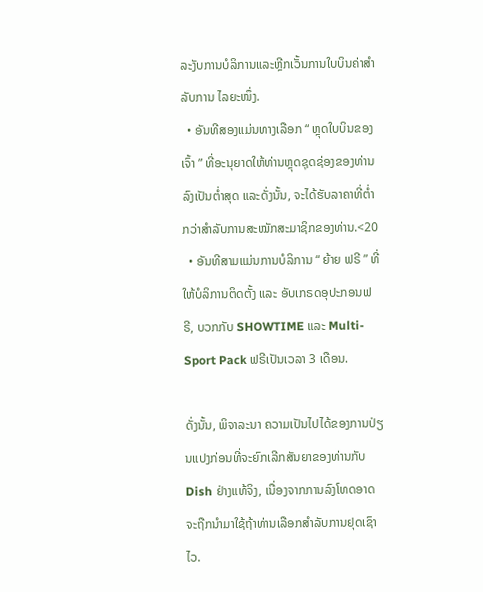ລະງັບການບໍລິການແລະຫຼີກເວັ້ນການໃບບິນຄ່າສໍາລັບການ ໄລຍະໜຶ່ງ.
  • ອັນທີສອງແມ່ນທາງເລືອກ “ ຫຼຸດໃບບິນຂອງເຈົ້າ ” ທີ່ອະນຸຍາດໃຫ້ທ່ານຫຼຸດຊຸດຊ່ອງຂອງທ່ານລົງເປັນຕໍ່າສຸດ ແລະດັ່ງນັ້ນ, ຈະໄດ້ຮັບລາຄາທີ່ຕໍ່າກວ່າສຳລັບການສະໝັກສະມາຊິກຂອງທ່ານ.<20
  • ອັນທີສາມແມ່ນການບໍລິການ “ ຍ້າຍ ຟຣີ ” ທີ່ໃຫ້ບໍລິການຕິດຕັ້ງ ແລະ ອັບເກຣດອຸປະກອນຟຣີ, ບວກກັບ SHOWTIME ແລະ Multi-Sport Pack ຟຣີເປັນເວລາ 3 ເດືອນ.

ດັ່ງນັ້ນ, ພິຈາລະນາ ຄວາມເປັນໄປໄດ້ຂອງການປ່ຽນແປງກ່ອນທີ່ຈະຍົກເລີກສັນຍາຂອງທ່ານກັບ Dish ຢ່າງແທ້ຈິງ, ເນື່ອງຈາກການລົງໂທດອາດຈະຖືກນໍາມາໃຊ້ຖ້າທ່ານເລືອກສໍາລັບການຢຸດເຊົາໄວ.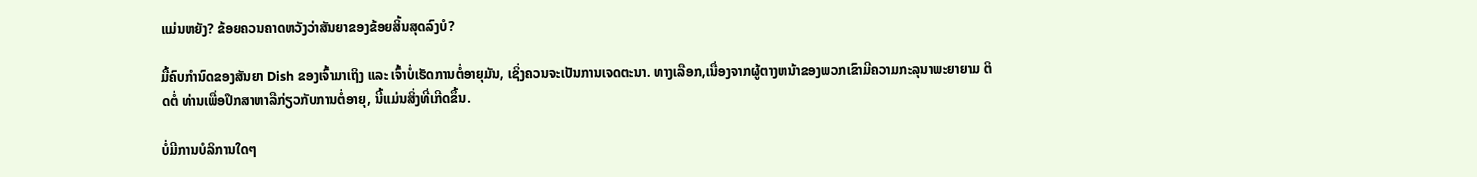ແມ່ນຫຍັງ? ຂ້ອຍຄວນຄາດຫວັງວ່າສັນຍາຂອງຂ້ອຍສິ້ນສຸດລົງບໍ?

ມື້ຄົບກຳນົດຂອງສັນຍາ Dish ຂອງເຈົ້າມາເຖິງ ແລະ ເຈົ້າບໍ່ເຮັດການຕໍ່ອາຍຸມັນ, ເຊິ່ງຄວນຈະເປັນການເຈດຕະນາ. ທາງເລືອກ,ເນື່ອງຈາກຜູ້ຕາງຫນ້າຂອງພວກເຂົາມີຄວາມກະລຸນາພະຍາຍາມ ຕິດຕໍ່ ທ່ານເພື່ອປຶກສາຫາລືກ່ຽວກັບການຕໍ່ອາຍຸ, ນີ້ແມ່ນສິ່ງທີ່ເກີດຂຶ້ນ.

ບໍ່ມີການບໍລິການໃດໆ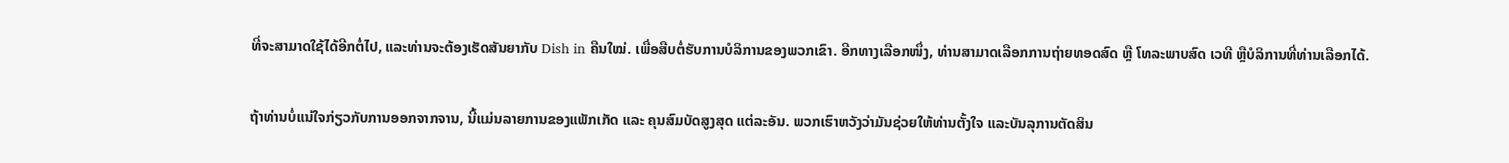ທີ່ຈະສາມາດໃຊ້ໄດ້ອີກຕໍ່ໄປ, ແລະທ່ານຈະຕ້ອງເຮັດສັນຍາກັບ Dish in ຄືນໃໝ່. ເພື່ອສືບຕໍ່ຮັບການບໍລິການຂອງພວກເຂົາ. ອີກທາງເລືອກໜຶ່ງ, ທ່ານສາມາດເລືອກການຖ່າຍທອດສົດ ຫຼື ໂທລະພາບສົດ ເວທີ ຫຼືບໍລິການທີ່ທ່ານເລືອກໄດ້.

ຖ້າທ່ານບໍ່ແນ່ໃຈກ່ຽວກັບການອອກຈາກຈານ, ນີ້ແມ່ນລາຍການຂອງແພັກເກັດ ແລະ ຄຸນສົມບັດສູງສຸດ ແຕ່ລະອັນ. ພວກເຮົາຫວັງວ່າມັນຊ່ວຍໃຫ້ທ່ານຕັ້ງໃຈ ແລະບັນລຸການຕັດສິນ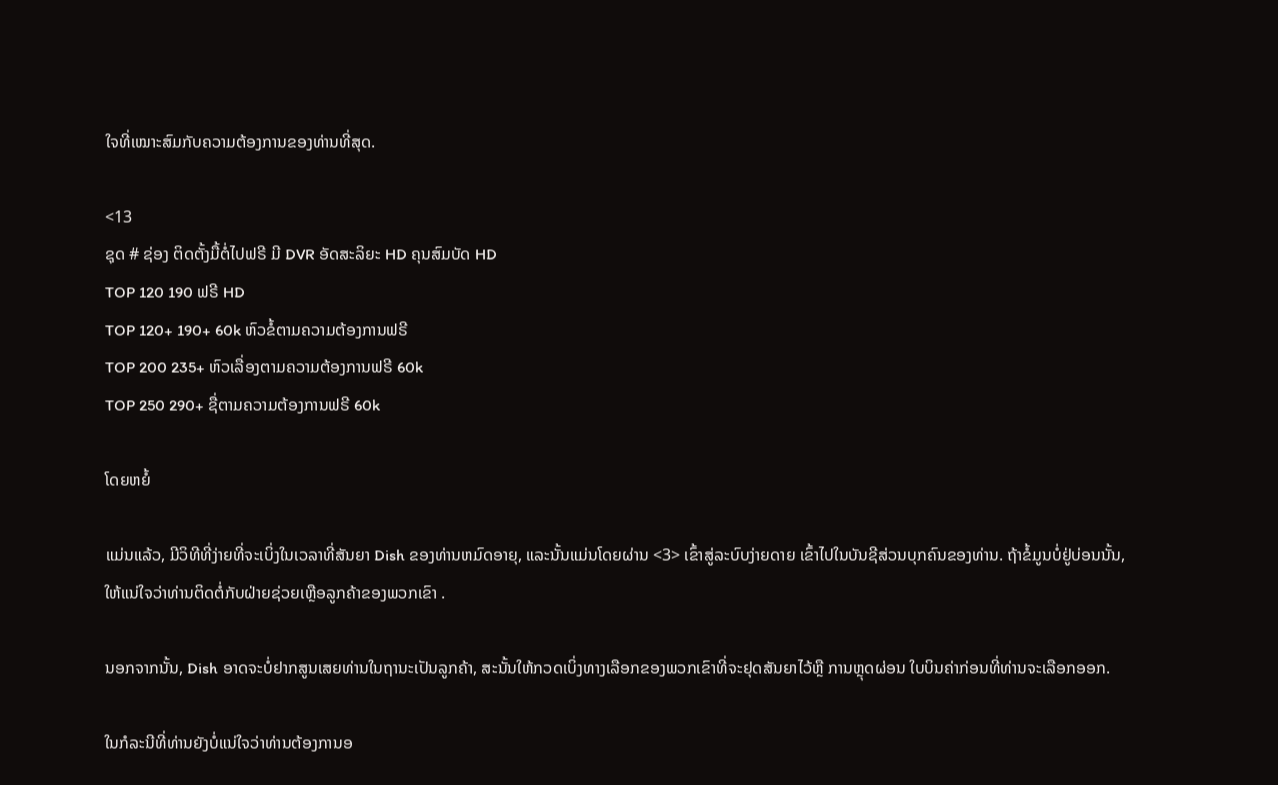ໃຈທີ່ເໝາະສົມກັບຄວາມຕ້ອງການຂອງທ່ານທີ່ສຸດ.

<13
ຊຸດ # ຊ່ອງ ຕິດຕັ້ງມື້ຕໍ່ໄປຟຣີ ມີ DVR ອັດສະລິຍະ HD ຄຸນສົມບັດ HD
TOP 120 190 ຟຣີ HD
TOP 120+ 190+ 60k ຫົວຂໍ້ຕາມຄວາມຕ້ອງການຟຣີ
TOP 200 235+ ຫົວເລື່ອງຕາມຄວາມຕ້ອງການຟຣີ 60k
TOP 250 290+ ຊື່ຕາມຄວາມຕ້ອງການຟຣີ 60k

ໂດຍຫຍໍ້

ແມ່ນແລ້ວ, ມີວິທີທີ່ງ່າຍທີ່ຈະເບິ່ງໃນເວລາທີ່ສັນຍາ Dish ຂອງທ່ານຫມົດອາຍຸ, ແລະນັ້ນແມ່ນໂດຍຜ່ານ <3> ເຂົ້າສູ່ລະບົບງ່າຍດາຍ ເຂົ້າໄປໃນບັນຊີສ່ວນບຸກຄົນຂອງທ່ານ. ຖ້າຂໍ້ມູນບໍ່ຢູ່ບ່ອນນັ້ນ, ໃຫ້ແນ່ໃຈວ່າທ່ານຕິດຕໍ່ກັບຝ່າຍຊ່ວຍເຫຼືອລູກຄ້າຂອງພວກເຂົາ .

ນອກຈາກນັ້ນ, Dish ອາດຈະບໍ່ຢາກສູນເສຍທ່ານໃນຖານະເປັນລູກຄ້າ, ສະນັ້ນໃຫ້ກວດເບິ່ງທາງເລືອກຂອງພວກເຂົາທີ່ຈະຢຸດສັນຍາໄວ້ຫຼື ການຫຼຸດຜ່ອນ ໃບບິນຄ່າກ່ອນທີ່ທ່ານຈະເລືອກອອກ.

ໃນກໍລະນີທີ່ທ່ານຍັງບໍ່ແນ່ໃຈວ່າທ່ານຕ້ອງການອ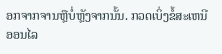ອກຈາກຈານຫຼືບໍ່ຫຼັງຈາກນັ້ນ. ກວດເບິ່ງຂໍ້ສະເຫນີອອນໄລ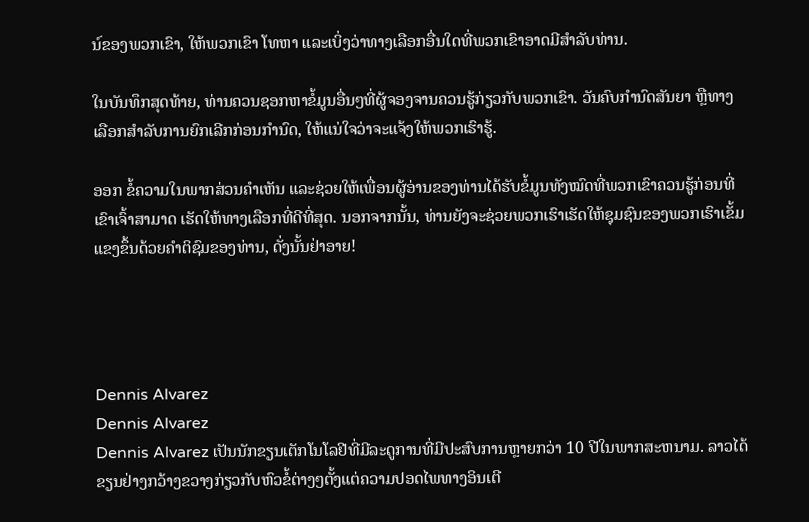ນ໌ຂອງພວກເຂົາ, ໃຫ້ພວກເຂົາ ໂທຫາ ແລະເບິ່ງວ່າທາງເລືອກອື່ນໃດທີ່ພວກເຂົາອາດມີສໍາລັບທ່ານ.

ໃນບັນທຶກສຸດທ້າຍ, ທ່ານຄວນຊອກຫາຂໍ້ມູນອື່ນໆທີ່ຜູ້ຈອງຈານຄວນຮູ້ກ່ຽວກັບພວກເຂົາ. ວັນຄົບກຳນົດສັນຍາ ຫຼືທາງເລືອກສຳລັບການຍົກເລີກກ່ອນກຳນົດ, ໃຫ້ແນ່ໃຈວ່າຈະແຈ້ງໃຫ້ພວກເຮົາຮູ້.

ອອກ ຂໍ້ຄວາມໃນພາກສ່ວນຄຳເຫັນ ແລະຊ່ວຍໃຫ້ເພື່ອນຜູ້ອ່ານຂອງທ່ານໄດ້ຮັບຂໍ້ມູນທັງໝົດທີ່ພວກເຂົາຄວນຮູ້ກ່ອນທີ່ເຂົາເຈົ້າສາມາດ ເຮັດໃຫ້ທາງເລືອກທີ່ດີທີ່ສຸດ. ນອກຈາກນັ້ນ, ທ່ານຍັງຈະຊ່ວຍພວກເຮົາເຮັດໃຫ້ຊຸມຊົນຂອງພວກເຮົາເຂັ້ມແຂງຂຶ້ນດ້ວຍຄໍາຕິຊົມຂອງທ່ານ, ດັ່ງນັ້ນຢ່າອາຍ!




Dennis Alvarez
Dennis Alvarez
Dennis Alvarez ເປັນນັກຂຽນເຕັກໂນໂລຢີທີ່ມີລະດູການທີ່ມີປະສົບການຫຼາຍກວ່າ 10 ປີໃນພາກສະຫນາມ. ລາວໄດ້ຂຽນຢ່າງກວ້າງຂວາງກ່ຽວກັບຫົວຂໍ້ຕ່າງໆຕັ້ງແຕ່ຄວາມປອດໄພທາງອິນເຕີ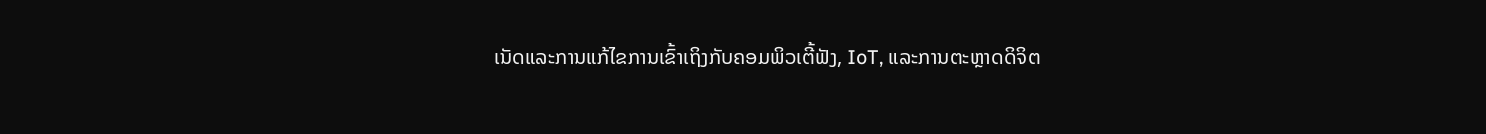ເນັດແລະການແກ້ໄຂການເຂົ້າເຖິງກັບຄອມພິວເຕີ້ຟັງ, IoT, ແລະການຕະຫຼາດດິຈິຕ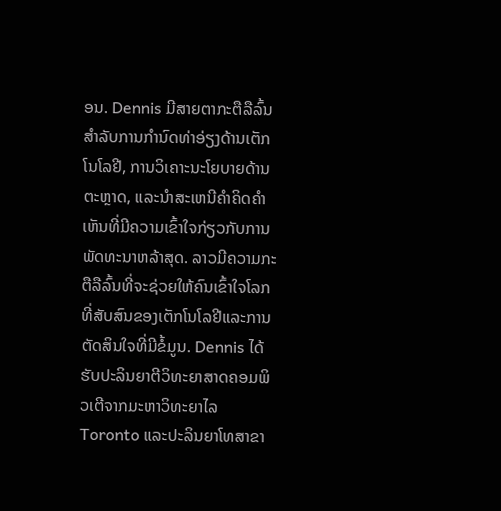ອນ. Dennis ມີສາຍຕາກະຕືລືລົ້ນສໍາລັບການກໍານົດທ່າອ່ຽງດ້ານເຕັກໂນໂລຢີ, ການວິເຄາະນະໂຍບາຍດ້ານຕະຫຼາດ, ແລະນໍາສະເຫນີຄໍາຄິດຄໍາເຫັນທີ່ມີຄວາມເຂົ້າໃຈກ່ຽວກັບການພັດທະນາຫລ້າສຸດ. ລາວມີຄວາມກະຕືລືລົ້ນທີ່ຈະຊ່ວຍໃຫ້ຄົນເຂົ້າໃຈໂລກທີ່ສັບສົນຂອງເຕັກໂນໂລຢີແລະການຕັດສິນໃຈທີ່ມີຂໍ້ມູນ. Dennis ໄດ້ຮັບປະລິນຍາຕີວິທະຍາສາດຄອມພິວເຕີຈາກມະຫາວິທະຍາໄລ Toronto ແລະປະລິນຍາໂທສາຂາ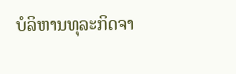ບໍລິຫານທຸລະກິດຈາ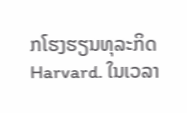ກໂຮງຮຽນທຸລະກິດ Harvard. ໃນເວລາ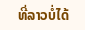ທີ່ລາວບໍ່ໄດ້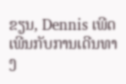ຂຽນ, Dennis ເພີດເພີນກັບການເດີນທາງ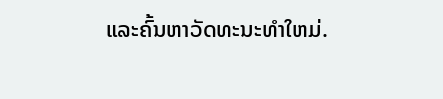ແລະຄົ້ນຫາວັດທະນະທໍາໃຫມ່.